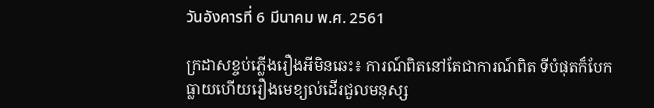วันอังคารที่ 6 มีนาคม พ.ศ. 2561

ក្រដាសខ្ចប់ភ្លើងរឿងអីមិនឆេះ៖ ការណ៍ពិតនៅតែជាការណ៍ពិត ទីបំផុតក៏បែកធ្លាយហើយរឿងមេខ្យល់ដើរជួលមនុស្ស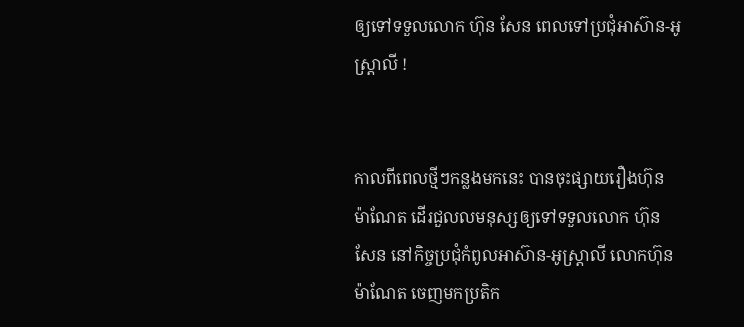ឲ្យទៅទទួលលោក ហ៊ុន សែន ពេលទៅប្រជុំអាស៊ាន-អូស្ត្រាលី !


កាលពីពេលថ្មីៗកន្លងមកនេះ បានចុះផ្សាយរឿងហ៊ុន ម៉ាណែត ដើរជួលលមនុស្សឲ្យទៅទទួលលោក ហ៊ុន សែន នៅកិច្ចប្រជុំកំពូលអាស៊ាន-អូស្រ្តាលី លោកហ៊ុន ម៉ាណែត ចេញមកប្រតិក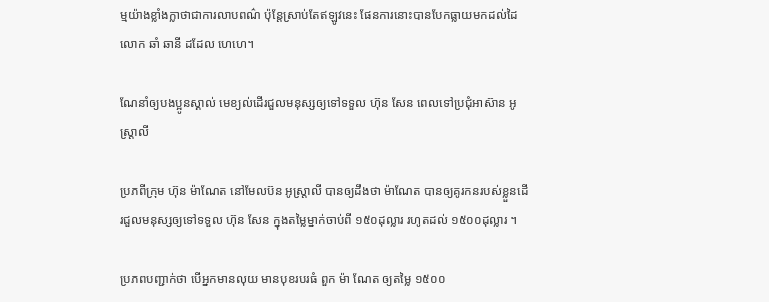ម្មយ៉ាងខ្លាំងក្លាថាជាការលាបពណ៌ ប៉ុន្តែស្រាប់តែឥឡូវនេះ ផែនការនោះបានបែកធ្លាយមកដល់ដៃលោក ឆាំ ឆានី ដដែល ហេហេ។

ណែនាំឲ្យបងប្អូនស្គាល់ មេខ្យល់ដើរជួលមនុស្សឲ្យទៅទទួល ហ៊ុន សែន ពេលទៅប្រជុំអាស៊ាន អូស្ត្រាលី

ប្រភពីក្រុម ហ៊ុន ម៉ាណែត នៅមែលប៊ន អូស្ត្រាលី បានឲ្យដឹងថា ម៉ាណែត បានឲ្យគូរកនរបស់ខ្លួនដើរជួលមនុស្សឲ្យទៅទទួល ហ៊ុន សែន ក្នុងតម្លៃម្នាក់ចាប់ពី ១៥០ដុល្លារ រហូតដល់ ១៥០០ដុល្លារ ។

ប្រភពបញ្ជាក់ថា បើអ្នកមានលុយ មានបុខរបរធំ ពួក ម៉ា ណែត ឲ្យតម្លៃ ១៥០០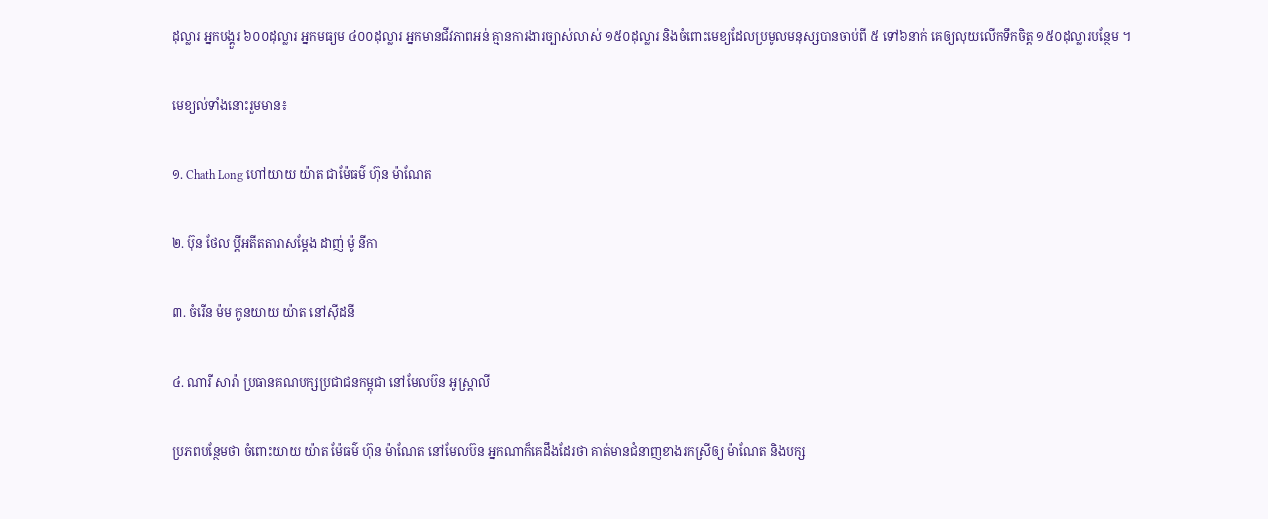ដុល្លារ អ្នកបង្គួរ ៦០០ដុល្លារ អ្នកមធ្យម ៤០០ដុល្លារ អ្នកមានជីវភាពអន់ គ្មានការងារច្បាស់លាស់ ១៥០ដុល្លារ និងចំពោះមេខ្យដែលប្រមូលមនុស្សបានចាប់ពី ៥ ទៅ៦នាក់ គេឲ្យលុយលើកទឹកចិត្ត ១៥០ដុល្លារបន្ថែម ។

មេខ្យល់ទាំងនោះរួមមាន៖

១. Chath Long ហៅយាយ យ៉ាត ជាម៉ែធម៌ ហ៊ុន ម៉ាណែត

២. ប៊ុន ថែល ប្តីអតីតតារាសម្តែង ដាញ់ ម៉ូ នីកា

៣. ចំរេីន ម៉ម កូនយាយ យ៉ាត នៅសុីដនី

៤. ណារី សារ៉ា ប្រធានគណបក្សប្រជាជនកម្ពុជា នៅមែលប៊ន អូស្ត្រាលី

ប្រភពបន្ថែមថា ចំពោះយាយ យ៉ាត ម៉ែធម៌ ហ៊ុន ម៉ាណែត នៅមែលប៊ន អ្នកណាក៏គេដឹងដែរថា គាត់មានជំនាញខាងរកស្រីឲ្យ ម៉ាណែត និងបក្ស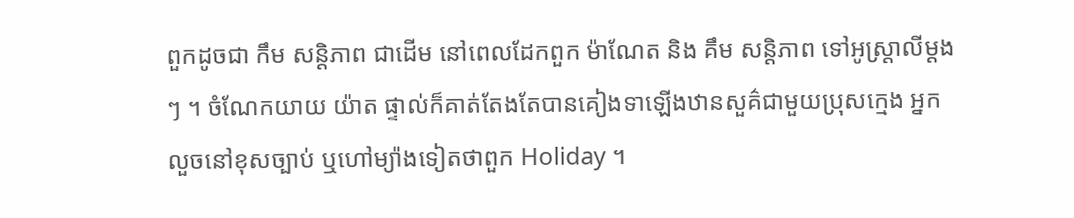ពួកដូចជា កឹម សន្តិភាព ជាដើម នៅពេលដែកពួក ម៉ាណែត និង គឹម សន្តិភាព ទៅអូស្ត្រាលីម្តងៗ ។ ចំណែកយាយ យ៉ាត ផ្ទាល់ក៏គាត់តែងតែបានគៀងទាឡើងឋានសួគ៌ជាមួយប្រុសក្មេង អ្នកលួចនៅខុសច្បាប់ ឬហៅម្យ៉ាងទៀតថាពួក Holiday ។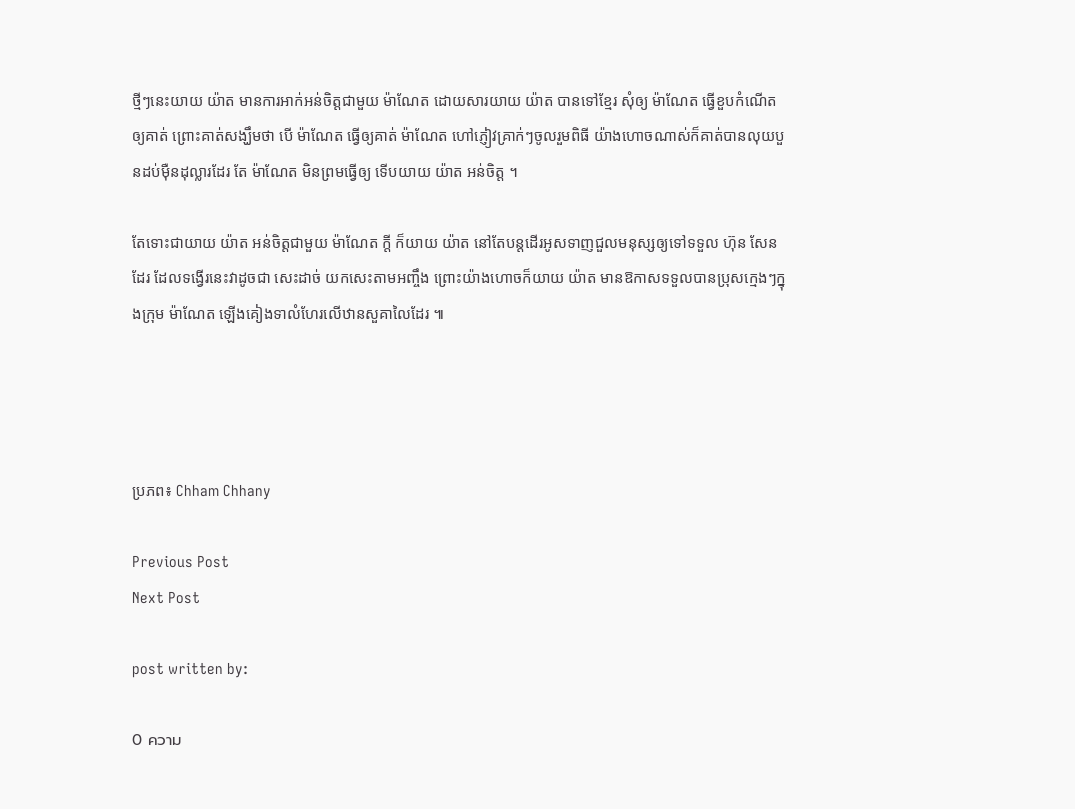ថ្មីៗនេះយាយ យ៉ាត មានការអាក់អន់ចិត្តជាមួយ ម៉ាណែត ដោយសារយាយ យ៉ាត បានទៅខ្មែរ សុំឲ្យ ម៉ាណែត ធ្វើខួបកំណើតឲ្យគាត់ ព្រោះគាត់សង្ឃឹមថា បើ ម៉ាណែត ធ្វើឲ្យគាត់ ម៉ាណែត ហៅភ្ញៀវគ្រាក់ៗចូលរួមពិធី យ៉ាងហោចណាស់ក៏គាត់បានលុយបួនដប់ម៉ឺនដុល្លារដែរ តែ ម៉ាណែត មិនព្រមធ្វើឲ្យ ទើបយាយ យ៉ាត អន់ចិត្ត ។

តែទោះជាយាយ យ៉ាត អន់ចិត្តជាមួយ ម៉ាណែត ក្តី ក៏យាយ យ៉ាត នៅតែបន្តដើរអូសទាញជួលមនុស្សឲ្យទៅទទួល ហ៊ុន សែន ដែរ ដែលទង្វើរនេះវាដូចជា សេះដាច់ យកសេះតាមអញ្ចឹង ព្រោះយ៉ាងហោចក៏យាយ យ៉ាត មានឱកាសទទួលបានប្រុសក្មេងៗក្នុងក្រុម ម៉ាណែត ឡើងគៀងទាលំហែរលើឋានសួគាលៃដែរ ៕




ប្រភព៖ Chham Chhany

Previous Post
Next Post

post written by:

0 ความ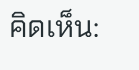คิดเห็น: